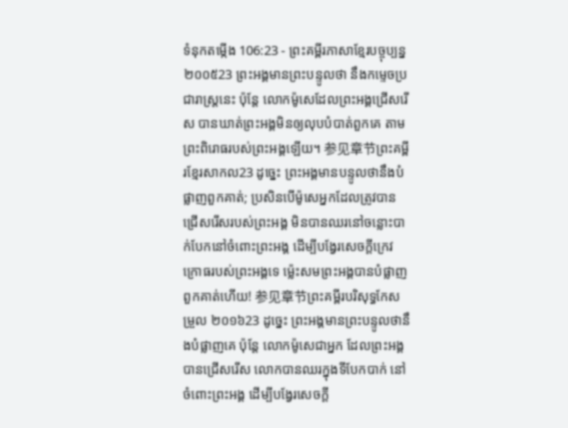ទំនុកតម្កើង 106:23 - ព្រះគម្ពីរភាសាខ្មែរបច្ចុប្បន្ន ២០០៥23 ព្រះអង្គមានព្រះបន្ទូលថា នឹងកម្ទេចប្រជារាស្ត្រនេះ ប៉ុន្តែ លោកម៉ូសេដែលព្រះអង្គជ្រើសរើស បានឃាត់ព្រះអង្គមិនឲ្យលុបបំបាត់ពួកគេ តាមព្រះពិរោធរបស់ព្រះអង្គឡើយ។ 参见章节ព្រះគម្ពីរខ្មែរសាកល23 ដូច្នេះ ព្រះអង្គមានបន្ទូលថានឹងបំផ្លាញពួកគាត់; ប្រសិនបើម៉ូសេអ្នកដែលត្រូវបានជ្រើសរើសរបស់ព្រះអង្គ មិនបានឈរនៅចន្លោះបាក់បែកនៅចំពោះព្រះអង្គ ដើម្បីបង្វែរសេចក្ដីក្រេវក្រោធរបស់ព្រះអង្គទេ ម្ល៉េះសមព្រះអង្គបានបំផ្លាញពួកគាត់ហើយ! 参见章节ព្រះគម្ពីរបរិសុទ្ធកែសម្រួល ២០១៦23 ដូច្នេះ ព្រះអង្គមានព្រះបន្ទូលថានឹងបំផ្លាញគេ ប៉ុន្តែ លោកម៉ូសេជាអ្នក ដែលព្រះអង្គបានជ្រើសរើស លោកបានឈរក្នុងទីបែកបាក់ នៅចំពោះព្រះអង្គ ដើម្បីបង្វែរសេចក្ដី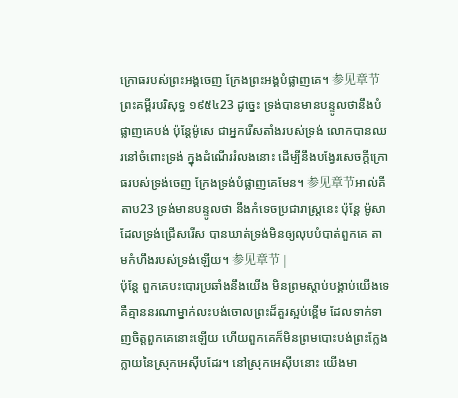ក្រោធរបស់ព្រះអង្គចេញ ក្រែងព្រះអង្គបំផ្លាញគេ។ 参见章节ព្រះគម្ពីរបរិសុទ្ធ ១៩៥៤23 ដូច្នេះ ទ្រង់បានមានបន្ទូលថានឹងបំផ្លាញគេបង់ ប៉ុន្តែម៉ូសេ ជាអ្នករើសតាំងរបស់ទ្រង់ លោកបានឈរនៅចំពោះទ្រង់ ក្នុងដំណើររំលងនោះ ដើម្បីនឹងបង្វែរសេចក្ដីក្រោធរបស់ទ្រង់ចេញ ក្រែងទ្រង់បំផ្លាញគេមែន។ 参见章节អាល់គីតាប23 ទ្រង់មានបន្ទូលថា នឹងកំទេចប្រជារាស្ត្រនេះ ប៉ុន្តែ ម៉ូសាដែលទ្រង់ជ្រើសរើស បានឃាត់ទ្រង់មិនឲ្យលុបបំបាត់ពួកគេ តាមកំហឹងរបស់ទ្រង់ឡើយ។ 参见章节 |
ប៉ុន្តែ ពួកគេបះបោរប្រឆាំងនឹងយើង មិនព្រមស្ដាប់បង្គាប់យើងទេ គឺគ្មាននរណាម្នាក់លះបង់ចោលព្រះដ៏គួរស្អប់ខ្ពើម ដែលទាក់ទាញចិត្តពួកគេនោះឡើយ ហើយពួកគេក៏មិនព្រមបោះបង់ព្រះក្លែងក្លាយនៃស្រុកអេស៊ីបដែរ។ នៅស្រុកអេស៊ីបនោះ យើងមា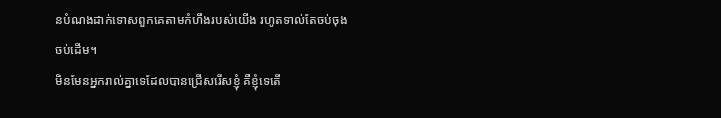នបំណងដាក់ទោសពួកគេតាមកំហឹងរបស់យើង រហូតទាល់តែចប់ចុងចប់ដើម។
មិនមែនអ្នករាល់គ្នាទេដែលបានជ្រើសរើសខ្ញុំ គឺខ្ញុំទេតើ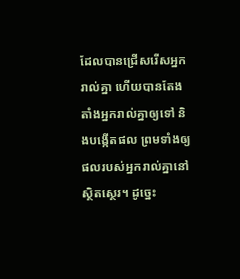ដែលបានជ្រើសរើសអ្នករាល់គ្នា ហើយបានតែងតាំងអ្នករាល់គ្នាឲ្យទៅ និងបង្កើតផល ព្រមទាំងឲ្យផលរបស់អ្នករាល់គ្នានៅស្ថិតស្ថេរ។ ដូច្នេះ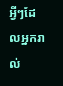អ្វីៗដែលអ្នករាល់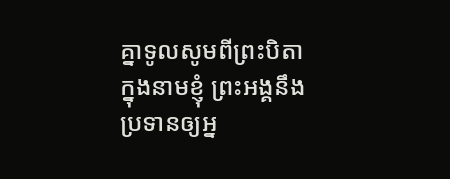គ្នាទូលសូមពីព្រះបិតាក្នុងនាមខ្ញុំ ព្រះអង្គនឹងប្រទានឲ្យអ្ន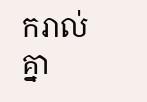ករាល់គ្នា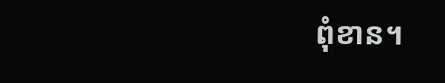ពុំខាន។